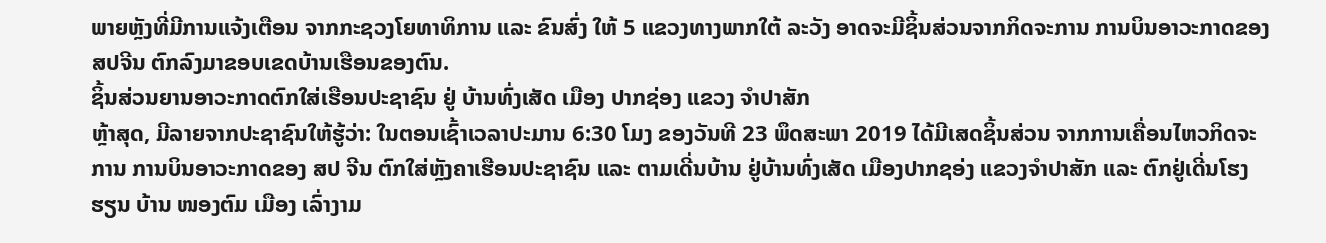ພາຍຫຼັງທີ່ມີການແຈ້ງເຕືອນ ຈາກກະຊວງໂຍທາທິການ ແລະ ຂົນສົ່ງ ໃຫ້ 5 ແຂວງທາງພາກໃຕ້ ລະວັງ ອາດຈະມີຊິ້ນສ່ວນຈາກກິດຈະການ ການບິນອາວະກາດຂອງ ສປຈີນ ຕົກລົງມາຂອບເຂດບ້ານເຮືອນຂອງຕົນ.
ຊິ້ນສ່ວນຍານອາວະກາດຕົກໃສ່ເຮືອນປະຊາຊົນ ຢູ່ ບ້ານທົ່ງເສັດ ເມືອງ ປາກຊ່ອງ ແຂວງ ຈຳປາສັກ
ຫຼ້າສຸດ, ມີລາຍຈາກປະຊາຊົນໃຫ້ຮູ້ວ່າ: ໃນຕອນເຊົ້າເວລາປະມານ 6:30 ໂມງ ຂອງວັນທີ 23 ພຶດສະພາ 2019 ໄດ້ມີເສດຊິ້ນສ່ວນ ຈາກການເຄື່ອນໄຫວກິດຈະການ ການບິນອາວະກາດຂອງ ສປ ຈີນ ຕົກໃສ່ຫຼັງຄາເຮືອນປະຊາຊົນ ແລະ ຕາມເດີ່ນບ້ານ ຢູ່ບ້ານທົ່ງເສັດ ເມືອງປາກຊອ່ງ ແຂວງຈຳປາສັກ ແລະ ຕົກຢູ່ເດີ່ນໂຮງຮຽນ ບ້ານ ໜອງຕົມ ເມືອງ ເລົ່າງາມ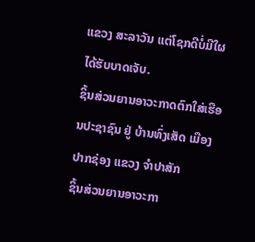ແຂວງ ສະລາວັນ ແຕ່ໂຊກດີບໍ່ມີໃຜໄດ້ຮັບບາດເຈັບ.
ຊິ້ນສ່ວນຍານອາວະກາດຕົກໃສ່ເຮືອນປະຊາຊົນ ຢູ່ ບ້ານທົ່ງເສັດ ເມືອງ ປາກຊ່ອງ ແຂວງ ຈຳປາສັກ
ຊິ້ນສ່ວນຍານອາວະກາ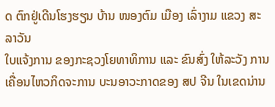ດ ຕົກຢູ່ເດີນໂຮງຮຽນ ບ້ານ ໜອງຕົມ ເມືອງ ເລົ່າງາມ ແຂວງ ສະລາວັນ
ໃບແຈ້ງການ ຂອງກະຊວງໂຍທາທິການ ແລະ ຂົນສົ່ງ ໃຫ້ລະວັງ ການເຄື່ອນໄຫວກິດຈະການ ບະນອາວະກາດຂອງ ສປ ຈີນ ໃນເຂດນ່ານ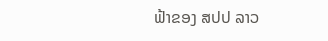ຟ້າຂອງ ສປປ ລາວ